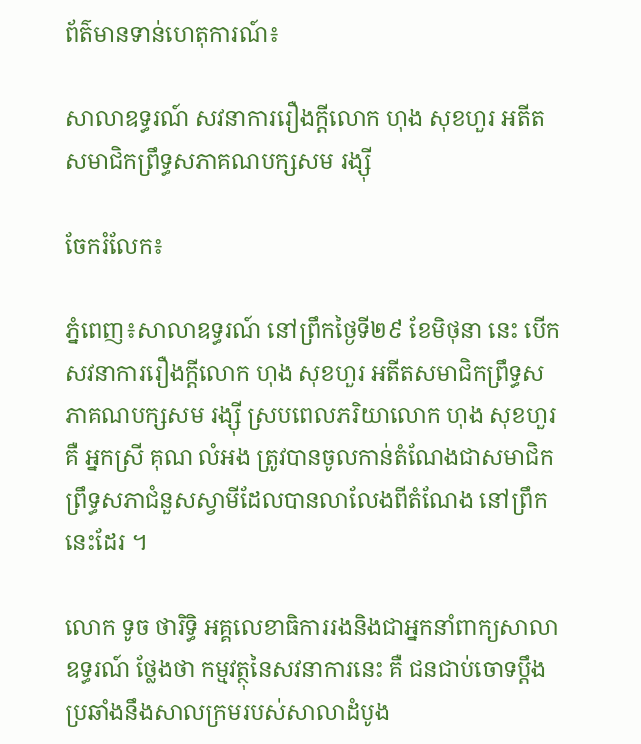ព័ត៌មានទាន់ហេតុការណ៍៖

សាលាឧទ្ធរណ៍ សវនាការរឿងក្ដីលោក ហុង សុខហួរ អតីតសមាជិកព្រឹទ្ធសភាគណបក្សសម រង្ស៊ី

ចែករំលែក៖

ភ្នំពេញ៖សាលាឧទ្ធរណ៍ នៅព្រឹកថ្ងៃទី២៩ ខែមិថុនា នេះ បើកសវនាការរឿងក្ដីលោក ហុង សុខហួរ អតីតសមាជិកព្រឹទ្ធសភាគណបក្សសម រង្ស៊ី ស្របពេលភរិយាលោក ហុង សុខហួរ គឺ អ្នកស្រី គុណ លំអង ត្រូវបានចូលកាន់តំណែងជាសមាជិកព្រឹទ្ធសភាជំនួសស្វាមីដែលបានលាលែងពីតំណែង នៅព្រឹកនេះដែរ ។

លោក ទូច ថារិទ្ធិ អគ្គលេខាធិការរងនិងជាអ្នកនាំពាក្យសាលាឧទ្ធរណ៍ ថ្លែងថា កម្មវត្ថុនៃសវនាការនេះ គឺ ជនជាប់ចោទប្តឹងប្រឆាំងនឹងសាលក្រមរបស់សាលាដំបូង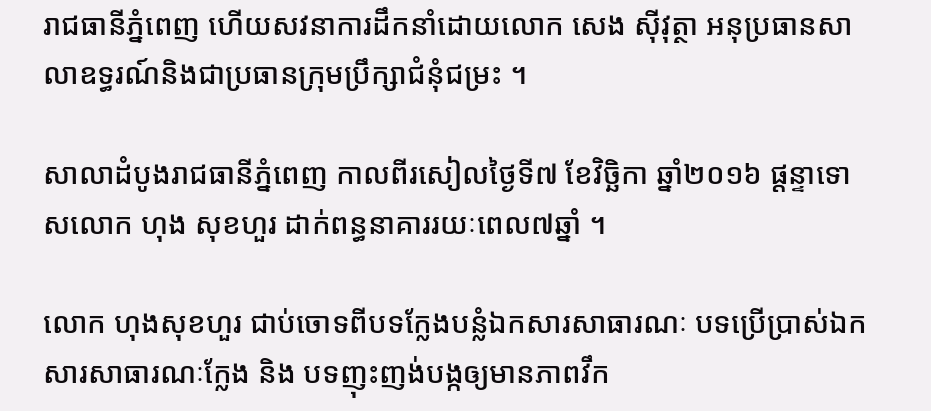រាជធានីភ្នំពេញ ហើយសវនាការដឹកនាំដោយលោក សេង ស៊ីវុត្ថា អនុប្រធានសាលាឧទ្ធរណ៍និងជាប្រធានក្រុមប្រឹក្សាជំនុំជម្រះ ។

សាលាដំបូងរាជធានីភ្នំពេញ កាលពីរសៀលថ្ងៃទី៧ ខែវិច្ឆិកា ឆ្នាំ២០១៦ ផ្តន្ទាទោសលោក ហុង សុខហួរ ដាក់ពន្ធនាគាររយៈពេល៧ឆ្នាំ ។

លោក ហុងសុខហួរ ជាប់ចោទពីបទក្លែងបន្លំឯកសារសាធារណៈ បទប្រើប្រាស់ឯកសារសាធារណៈក្លែង និង បទញុះញង់បង្កឲ្យមានភាពវឹក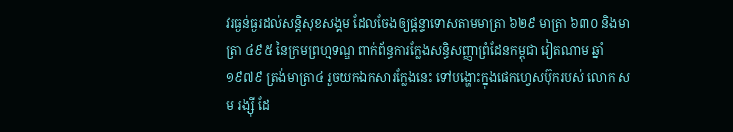វរធ្ងន់ធ្ងរដល់សន្តិសុខសង្គម ដែលចែងឲ្យផ្ដន្ទាទោសតាមមាត្រា ៦២៩ មាត្រា ៦៣០ និងមាត្រា ៤៩៥ នៃក្រមព្រហ្មទណ្ឌ ពាក់ព័ន្ធការក្លែងសន្ធិសញ្ញាព្រំដែនកម្ពុជា វៀតណាម ឆ្នាំ១៩៧៩ ត្រង់មាត្រា៤ រួចយកឯកសារក្លែងនេះ ទៅបង្ហោះក្នុងផេកហ្វេសប៊ុករបស់ លោក សម រង្ស៊ី ដែ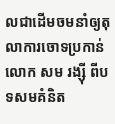លជាដើមចមនាំឲ្យតុលាការចោទប្រកាន់ លោក សម រង្ស៊ី ពីបទសមគំនិត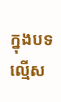ក្នុងបទល្មើស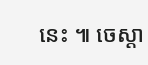នេះ ៕ ចេស្តា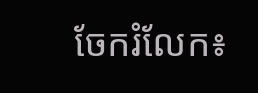ចែករំលែក៖